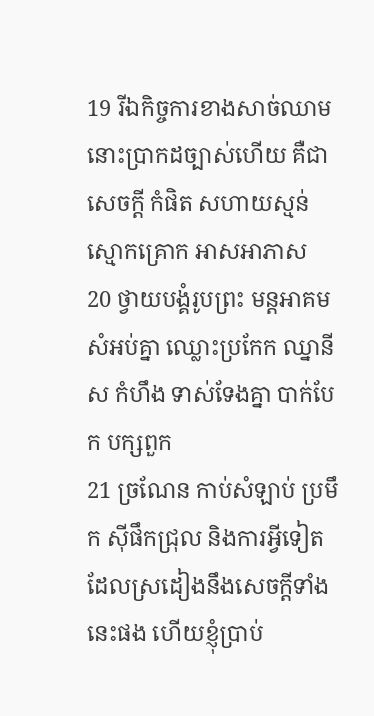19 រីឯកិច្ចការខាងសាច់ឈាម នោះប្រាកដច្បាស់ហើយ គឺជាសេចក្តី កំផិត សហាយស្មន់ ស្មោកគ្រោក អាសអាភាស
20 ថ្វាយបង្គំរូបព្រះ មន្តអាគម សំអប់គ្នា ឈ្លោះប្រកែក ឈ្នានីស កំហឹង ទាស់ទែងគ្នា បាក់បែក បក្សពួក
21 ច្រណែន កាប់សំឡាប់ ប្រមឹក ស៊ីផឹកជ្រុល និងការអ្វីទៀត ដែលស្រដៀងនឹងសេចក្តីទាំងនេះផង ហើយខ្ញុំប្រាប់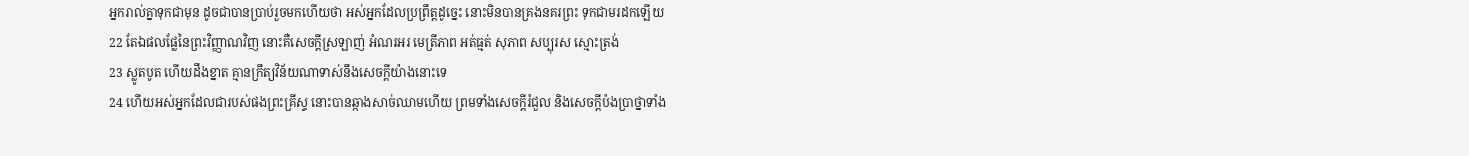អ្នករាល់គ្នាទុកជាមុន ដូចជាបានប្រាប់រួចមកហើយថា អស់អ្នកដែលប្រព្រឹត្តដូច្នេះ នោះមិនបានគ្រងនគរព្រះ ទុកជាមរដកឡើយ
22 តែឯផលផ្លែនៃព្រះវិញ្ញាណវិញ នោះគឺសេចក្តីស្រឡាញ់ អំណរអរ មេត្រីភាព អត់ធ្មត់ សុភាព សប្បុរស ស្មោះត្រង់
23 ស្លូតបូត ហើយដឹងខ្នាត គ្មានក្រឹត្យវិន័យណាទាស់នឹងសេចក្តីយ៉ាងនោះទេ
24 ហើយអស់អ្នកដែលជារបស់ផងព្រះគ្រីស្ទ នោះបានឆ្កាងសាច់ឈាមហើយ ព្រមទាំងសេចក្តីរំជួល និងសេចក្តីប៉ងប្រាថ្នាទាំង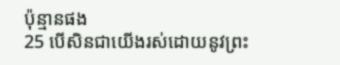ប៉ុន្មានផង
25 បើសិនជាយើងរស់ដោយនូវព្រះ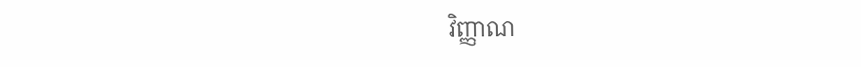វិញ្ញាណ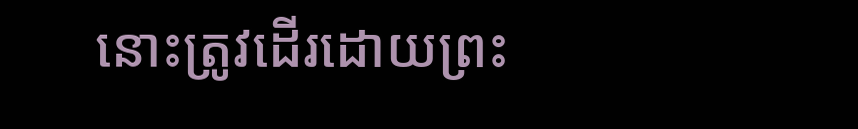នោះត្រូវដើរដោយព្រះ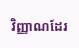វិញ្ញាណដែរ